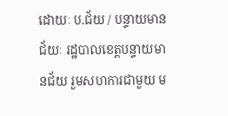ដោយៈ ប.ជ័យ / បន្ទាយមានជ័យៈ រដ្ឋបាលខេត្តបន្ទាយមានជ័យ រួមសហការជាមួយ ម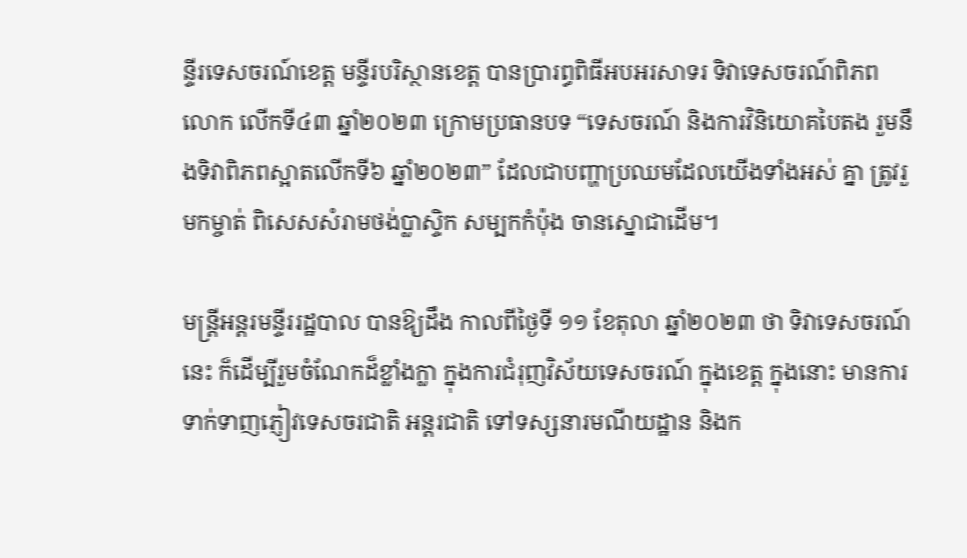ន្ទីរទេសចរណ៍ខេត្ត មន្ទីរបរិស្ថានខេត្ត បានប្រារព្ធពិធីអបអរសាទរ ទិវាទេសចរណ៍ពិភព លោក លើកទី៤៣ ឆ្នាំ២០២៣ ក្រោមប្រធានបទ “ទេសចរណ៍ និងការវិនិយោគបៃតង រួមនឹងទិវាពិភពស្អាតលើកទី៦ ឆ្នាំ២០២៣” ដែលជាបញ្ហាប្រឈមដែលយើងទាំងអស់ គ្នា ត្រូវរួមកម្ចាត់ ពិសេសសំរាមថង់ប្លាស្ទិក សម្បកកំប៉ុង ចានស្នោជាដើម។

មន្ត្រីអន្តរមន្ទីររដ្ឋបាល បានឱ្យដឹង កាលពីថ្ងៃទី ១១ ខែតុលា ឆ្នាំ២០២៣ ថា ទិវាទេសចរណ៍នេះ ក៏ដើម្បីរួមចំណែកដ៏ខ្លាំងក្លា ក្នុងការជំរុញវិស័យទេសចរណ៍ ក្នុងខេត្ត ក្នុងនោះ មានការទាក់ទាញភ្ញៀវទេសចរជាតិ អន្តរជាតិ ទៅទស្សនារមណីយដ្ឋាន និងក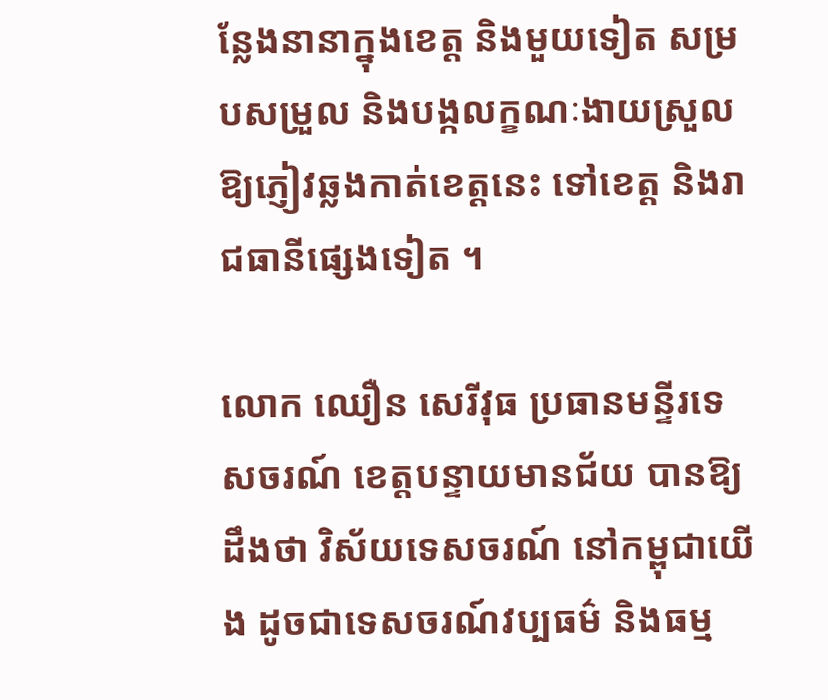ន្លែងនានាក្នុងខេត្ត និងមួយទៀត សម្របសម្រួល និងបង្កលក្ខណៈងាយស្រួល ឱ្យភ្ញៀវឆ្លងកាត់ខេត្តនេះ ទៅខេត្ត និងរាជធានីផ្សេងទៀត ។

លោក ឈឿន សេរីវុធ ប្រធានមន្ទីរទេសចរណ៍ ខេត្តបន្ទាយមានជ័យ បានឱ្យដឹងថា វិស័យទេសចរណ៍ នៅកម្ពុជាយើង ដូចជាទេសចរណ៍វប្បធម៌ និងធម្ម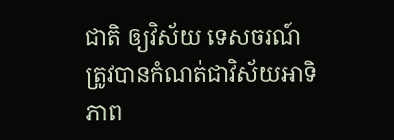ជាតិ ឲ្យវិស័យ ទេសចរណ៍ ត្រូវបានកំណត់ជាវិស័យអាទិភាព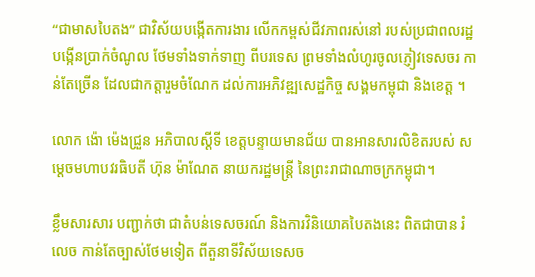“ជាមាសបៃតង” ជាវិស័យបង្កើតការងារ លើកកម្ពស់ជីវភាពរស់នៅ របស់ប្រជាពលរដ្ឋ បង្កើនប្រាក់ចំណូល ថែមទាំងទាក់ទាញ ពីបរទេស ព្រមទាំងលំហូរចូលភ្ញៀវទេសចរ កាន់តែច្រើន ដែលជាកត្តារួមចំណែក ដល់ការអភិវឌ្ឍសេដ្ឋកិច្ច សង្គមកម្ពុជា និងខេត្ត ។

លោក ង៉ោ ម៉េងជ្រួន អភិបាលស្តីទី ខេត្តបន្ទាយមានជ័យ បានអានសារលិខិតរបស់ សម្ដេចមហាបវរធិបតី ហ៊ុន ម៉ាណែត នាយករដ្ឋមន្ត្រី នៃព្រះរាជាណាចក្រកម្ពុជា។

ខ្លឹមសារសារ បញ្ជាក់ថា ជាតំបន់ទេសចរណ៍ និងការវិនិយោគបៃតងនេះ ពិតជាបាន រំលេច កាន់តែច្បាស់ថែមទៀត ពីតួនាទីវិស័យទេសច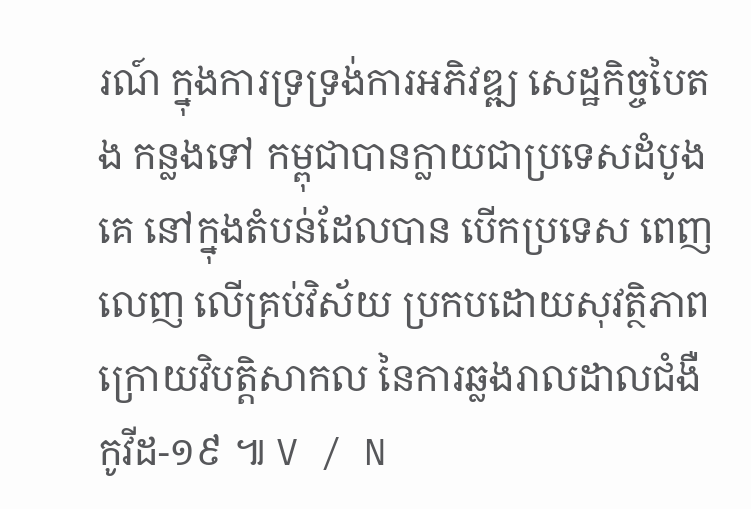រណ៍ ក្នុងការទ្រទ្រង់ការអភិវឌ្ឍ សេដ្ឋកិច្ចបៃតង កន្លងទៅ កម្ពុជាបានក្លាយជាប្រទេសដំបូងគេ នៅក្នុងតំបន់ដែលបាន បើកប្រទេស ពេញលេញ លើគ្រប់វិស័យ ប្រកបដោយសុវត្ថិភាព ក្រោយវិបត្តិសាកល នៃការឆ្លងរាលដាលជំងឺកូវីដ-១៩ ៕ V / N